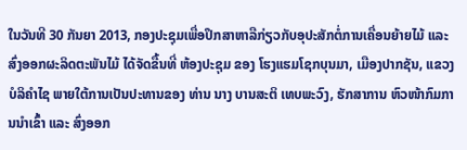ໃນວັນທີ 30 ກັນຍາ 2013, ກອງປະຊຸມເພື່ອປຶກສາຫາລືກ່ຽວກັບອຸປະສັກຕໍ່ການເຄື່ອນຍ້າຍໄມ້ ແລະ ສົ່ງອອກຜະລິດຕະພັນໄມ້ ໄດ້ຈັດຂື້ນທີ່ ຫ້ອງປະຊຸມ ຂອງ ໂຮງແຮມໂຊກບຸນມາ, ເມືອງປາກຊັນ, ແຂວງບໍລິຄຳໄຊ ພາຍໃຕ້ການເປັນປະທານຂອງ ທ່ານ ນາງ ບານສະຕິ ເທບພະວົງ, ຮັກສາການ ຫົວໜ້າກົມການນຳເຂົ້າ ແລະ ສົ່ງອອກ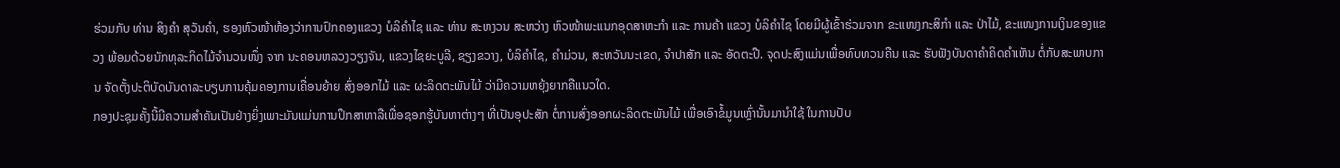ຮ່ວມກັບ ທ່ານ ສິງຄຳ ສຸວັນຄຳ, ຮອງຫົວໜ້າຫ້ອງວ່າການປົກຄອງແຂວງ ບໍລິຄຳໄຊ ແລະ ທ່ານ ສະຫງວນ ສະຫວ່າງ ຫົວໜ້າພະແນກອຸດສາຫະກຳ ແລະ ການຄ້າ ແຂວງ ບໍລິຄຳໄຊ ໂດຍມີຜູ້ເຂົ້າຮ່ວມຈາກ ຂະແໜງກະສິກຳ ແລະ ປ່າໄມ້, ຂະແໜງການເງິນຂອງແຂວງ ພ້ອມດ້ວຍນັກທຸລະກິດໄມ້ຈຳນວນໜຶ່ງ ຈາກ ນະຄອນຫລວງວຽງຈັນ, ແຂວງໄຊຍະບູລີ, ຊຽງຂວາງ, ບໍລິຄຳໄຊ, ຄຳມ່ວນ, ສະຫວັນນະເຂດ, ຈຳປາສັກ ແລະ ອັດຕະປື. ຈຸດປະສົງແມ່ນເພື່ອທົບທວນຄືນ ແລະ ຮັບຟັງບັນດາຄຳຄິດຄຳເຫັນ ຕໍ່ກັບສະພາບການ ຈັດຕັ້ງປະຕິບັດບັນດາລະບຽບການຄຸ້ມຄອງການເຄື່ອນຍ້າຍ ສົ່ງອອກໄມ້ ແລະ ຜະລິດຕະພັນໄມ້ ວ່າມີຄວາມຫຍຸ້ງຍາກຄືແນວໃດ.
ກອງປະຊຸມຄັ້ງນີ້ມີຄວາມສຳຄັນເປັນຢ່າງຍິ່ງເພາະມັນແມ່ນການປຶກສາຫາລືເພື່ອຊອກຮູ້ບັນຫາຕ່າງໆ ທີ່ເປັນອຸປະສັກ ຕໍ່ການສົ່ງອອກຜະລິດຕະພັນໄມ້ ເພື່ອເອົາຂໍ້ມູນເຫຼົ່ານັ້ນມານຳໃຊ້ ໃນການປັບ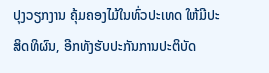ປຸງວຽກງານ ຄຸ້ມຄອງໄມ້ໃນທົ່ວປະເທດ ໃຫ້ມີປະສິດທິຜົນ, ອີກທັງຮັບປະກັນການປະຕິບັດ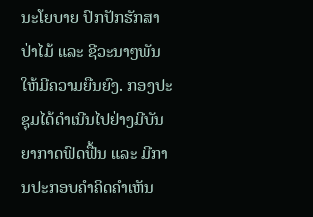ນະໂຍບາຍ ປົກປັກຮັກສາປ່າໄມ້ ແລະ ຊີວະນາໆພັນໃຫ້ມີຄວາມຍືນຍົງ. ກອງປະຊຸມໄດ້ດຳເນີນໄປຢ່າງມີບັນຍາກາດຟົດຟື້ນ ແລະ ມີການປະກອບຄຳຄິດຄຳເຫັນ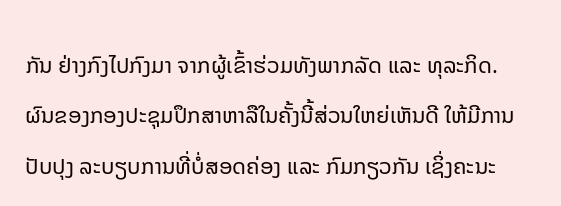ກັນ ຢ່າງກົງໄປກົງມາ ຈາກຜູ້ເຂົ້າຮ່ວມທັງພາກລັດ ແລະ ທຸລະກິດ.
ຜົນຂອງກອງປະຊຸມປຶກສາຫາລືໃນຄັ້ງນີ້ສ່ວນໃຫຍ່ເຫັນດີ ໃຫ້ມີການປັບປຸງ ລະບຽບການທີ່ບໍ່ສອດຄ່ອງ ແລະ ກົມກຽວກັນ ເຊິ່ງຄະນະ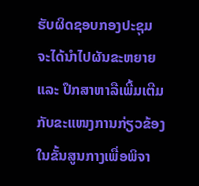ຮັບຜິດຊອບກອງປະຊຸມ ຈະໄດ້ນໍາໄປຜັນຂະຫຍາຍ ແລະ ປຶກສາຫາລືເພີ້ມເຕີມ ກັບຂະແໜງການກ່ຽວຂ້ອງ ໃນຂັ້ນສູນກາງເພື່ອພິຈາ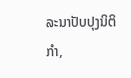ລະນາປັບປຸງນິຕິກຳ,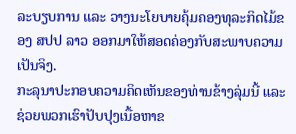ລະບຽບການ ແລະ ວາງນະໂຍບາຍຄຸ້ມຄອງທຸລະກິດໄມ້ຂອງ ສປປ ລາວ ອອກມາໃຫ້ສອດຄ່ອງກັບສະພາບຄວາມເປັນຈິງ.
ກະລຸນາປະກອບຄວາມຄິດເຫັນຂອງທ່ານຂ້າງລຸ່ມນີ້ ແລະຊ່ວຍພວກເຮົາປັບປຸງເນື້ອຫາຂ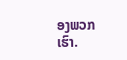ອງພວກເຮົາ.